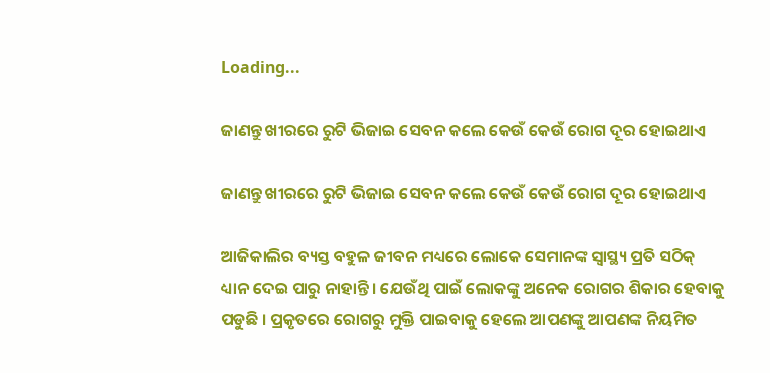Loading...

ଜାଣନ୍ତୁ ଖୀରରେ ରୁଟି ଭିଜାଇ ସେବନ କଲେ କେଉଁ କେଉଁ ରୋଗ ଦୂର ହୋଇଥାଏ

ଜାଣନ୍ତୁ ଖୀରରେ ରୁଟି ଭିଜାଇ ସେବନ କଲେ କେଉଁ କେଉଁ ରୋଗ ଦୂର ହୋଇଥାଏ

ଆଜିକାଲିର ବ୍ୟସ୍ତ ବହୁଳ ଜୀବନ ମଧ୍ୟରେ ଲୋକେ ସେମାନଙ୍କ ସ୍ୱାସ୍ଥ୍ୟ ପ୍ରତି ସଠିକ୍ ଧ୍ୟାନ ଦେଇ ପାରୁ ନାହାନ୍ତି । ଯେଉଁଥି ପାଇଁ ଲୋକଙ୍କୁ ଅନେକ ରୋଗର ଶିକାର ହେବାକୁ ପଡୁଛି । ପ୍ରକୃତରେ ରୋଗରୁ ମୁକ୍ତି ପାଇବାକୁ ହେଲେ ଆପଣଙ୍କୁ ଆପଣଙ୍କ ନିୟମିତ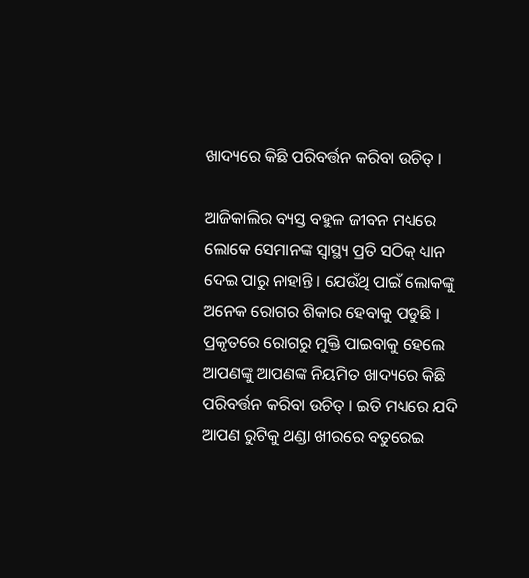ଖାଦ୍ୟରେ କିଛି ପରିବର୍ତ୍ତନ କରିବା ଉଚିତ୍ ।

ଆଜିକାଲିର ବ୍ୟସ୍ତ ବହୁଳ ଜୀବନ ମଧ୍ୟରେ ଲୋକେ ସେମାନଙ୍କ ସ୍ୱାସ୍ଥ୍ୟ ପ୍ରତି ସଠିକ୍ ଧ୍ୟାନ ଦେଇ ପାରୁ ନାହାନ୍ତି । ଯେଉଁଥି ପାଇଁ ଲୋକଙ୍କୁ ଅନେକ ରୋଗର ଶିକାର ହେବାକୁ ପଡୁଛି । ପ୍ରକୃତରେ ରୋଗରୁ ମୁକ୍ତି ପାଇବାକୁ ହେଲେ ଆପଣଙ୍କୁ ଆପଣଙ୍କ ନିୟମିତ ଖାଦ୍ୟରେ କିଛି ପରିବର୍ତ୍ତନ କରିବା ଉଚିତ୍ । ଇତି ମଧ୍ୟରେ ଯଦି ଆପଣ ରୁଟିକୁ ଥଣ୍ଡା ଖୀରରେ ବତୁରେଇ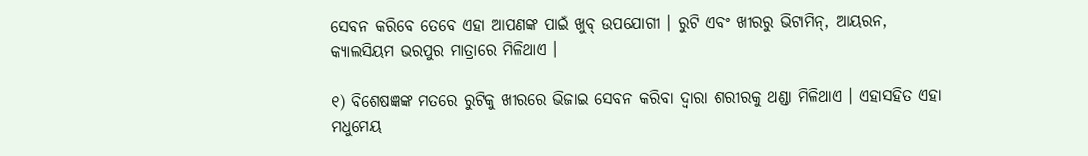ସେବନ କରିବେ ତେବେ ଏହା ଆପଣଙ୍କ ପାଇଁ ଖୁବ୍ ଉପଯୋଗୀ । ରୁଟି ଏବଂ ଖୀରରୁ ଭିଟାମିନ୍, ଆୟରନ, କ୍ୟାଲସିୟମ ଭରପୁର ମାତ୍ରାରେ ମିଳିଥାଏ ।

୧) ବିଶେଷଜ୍ଞଙ୍କ ମତରେ ରୁଟିକୁ ଖୀରରେ ଭିଜାଇ ସେବନ କରିବା ଦ୍ୱାରା ଶରୀରକୁ ଥଣ୍ଡା ମିଳିଥାଏ । ଏହାସହିତ ଏହା ମଧୁମେୟ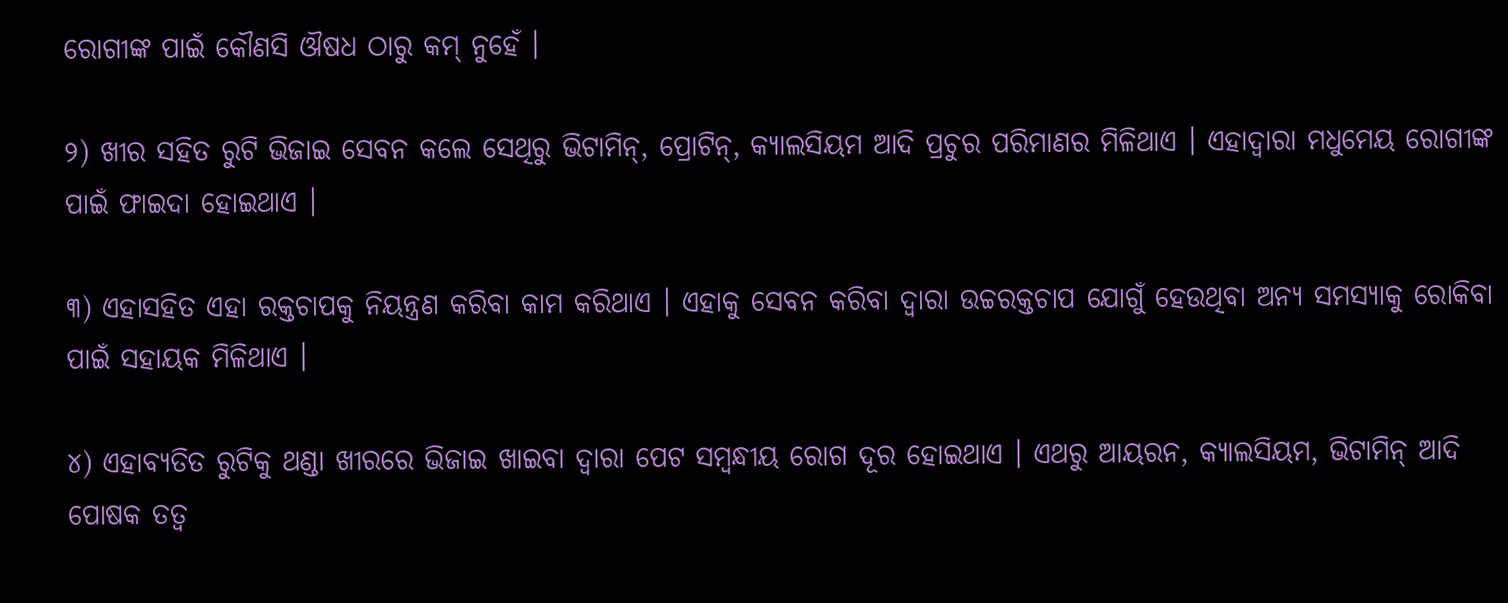ରୋଗୀଙ୍କ ପାଇଁ କୌଣସି ଔଷଧ ଠାରୁ କମ୍ ନୁହେଁ ।

୨) ଖୀର ସହିତ ରୁଟି ଭିଜାଇ ସେବନ କଲେ ସେଥିରୁ ଭିଟାମିନ୍, ପ୍ରୋଟିନ୍, କ୍ୟାଲସିୟମ ଆଦି ପ୍ରଚୁର ପରିମାଣର ମିଳିଥାଏ । ଏହାଦ୍ୱାରା ମଧୁମେୟ ରୋଗୀଙ୍କ ପାଇଁ ଫାଇଦା ହୋଇଥାଏ ।

୩) ଏହାସହିତ ଏହା ରକ୍ତଚାପକୁ ନିୟନ୍ତ୍ରଣ କରିବା କାମ କରିଥାଏ । ଏହାକୁ ସେବନ କରିବା ଦ୍ୱାରା ଉଚ୍ଚରକ୍ତଚାପ ଯୋଗୁଁ ହେଉଥିବା ଅନ୍ୟ ସମସ୍ୟାକୁ ରୋକିବା ପାଇଁ ସହାୟକ ମିଳିଥାଏ ।

୪) ଏହାବ୍ୟତିତ ରୁଟିକୁ ଥଣ୍ଡା ଖୀରରେ ଭିଜାଇ ଖାଇବା ଦ୍ୱାରା ପେଟ ସମ୍ବନ୍ଧୀୟ ରୋଗ ଦୂର ହୋଇଥାଏ । ଏଥରୁ ଆୟରନ, କ୍ୟାଲସିୟମ, ଭିଟାମିନ୍ ଆଦି ପୋଷକ ତତ୍ୱ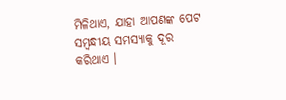ମିଳିଥାଏ, ଯାହା ଆପଣଙ୍କ ପେଟ ସମ୍ବନ୍ଧୀୟ ସମସ୍ୟାକୁ ଦୂର କରିଥାଏ ।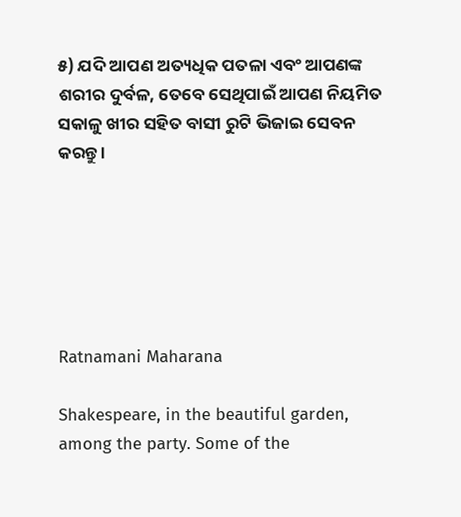୫) ଯଦି ଆପଣ ଅତ୍ୟଧିକ ପତଳା ଏବଂ ଆପଣଙ୍କ ଶରୀର ଦୁର୍ବଳ, ତେବେ ସେଥିପାଇଁ ଆପଣ ନିୟମିତ ସକାଳୁ ଖୀର ସହିତ ବାସୀ ରୁଟି ଭିଜାଇ ସେବନ କରନ୍ତୁ ।






Ratnamani Maharana

Shakespeare, in the beautiful garden, among the party. Some of the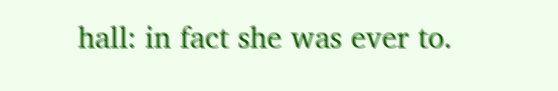hall: in fact she was ever to.